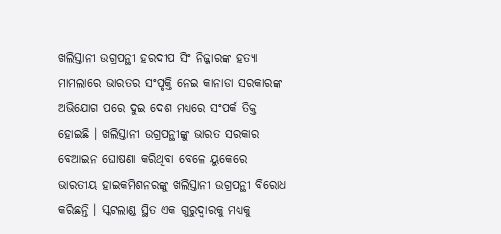ଖଲିସ୍ତାନୀ ଉଗ୍ରପନ୍ଥୀ ହରଦୀପ ସିଂ ନିଜ୍ଜାରଙ୍କ ହତ୍ୟା ମାମଲାରେ ଭାରତର ସଂପୃକ୍ତି ନେଇ କାନାଡା ସରକାରଙ୍କ ଅଭିଯୋଗ ପରେ ଦୁଇ ଦେଶ ମଧ୍ୟରେ ସଂପର୍କ ତିକ୍ତ ହୋଇଛି । ଖଲିସ୍ତାନୀ ଉଗ୍ରପନ୍ଥୀଙ୍କୁ ଭାରତ ସରକାର ବେଆଇନ ଘୋଷଣା କରିଥିବା ବେଳେ ୟୁକେରେ ଭାରତୀୟ ହାଇକମିଶନରଙ୍କୁ ଖଲିସ୍ତାନୀ ଉଗ୍ରପନ୍ଥୀ ବିରୋଧ କରିଛନ୍ତି । ସ୍କଟଲାଣ୍ଡ ସ୍ଥିତ ଏକ ଗୁରୁଦ୍ବାରକୁ ମଧ୍ୟକୁ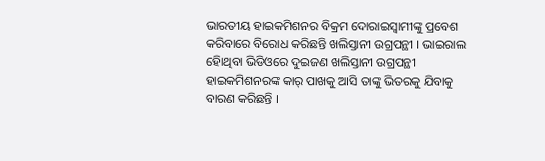ଭାରତୀୟ ହାଇକମିଶନର ବିକ୍ରମ ଦୋରାଇସ୍ବାମୀଙ୍କୁ ପ୍ରବେଶ କରିବାରେ ବିରୋଧ କରିଛନ୍ତି ଖଲିସ୍ତାନୀ ଉଗ୍ରପନ୍ଥୀ । ଭାଇରାଲ ହୋିଥିବା ଭିଡିଓରେ ଦୁଇଜଣ ଖଲିସ୍ତାନୀ ଉଗ୍ରପନ୍ଥୀ ହାଇକମିଶନରଙ୍କ କାର୍ ପାଖକୁ ଆସି ତାଙ୍କୁ ଭିତରକୁ ଯିବାକୁ ବାରଣ କରିଛନ୍ତି ।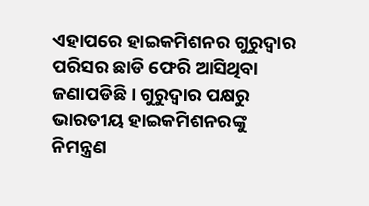ଏହାପରେ ହାଇକମିଶନର ଗୁରୁଦ୍ବାର ପରିସର ଛାଡି ଫେରି ଆସିଥିବା ଜଣାପଡିଛି । ଗୁରୁଦ୍ବାର ପକ୍ଷରୁ ଭାରତୀୟ ହାଇକମିଶନରଙ୍କୁ ନିମନ୍ତ୍ରଣ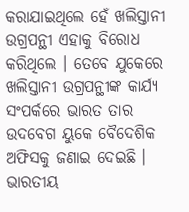କରାଯାଇଥିଲେ ହେଁ ଖଲିସ୍ତାନୀ ଉଗ୍ରପନ୍ଥୀ ଏହାକୁ ବିରୋଧ କରିଥିଲେ । ତେବେ ଯୁକେରେ ଖଲିସ୍ତାନୀ ଉଗ୍ରପନ୍ଥୀଙ୍କ କାର୍ଯ୍ୟ ସଂପର୍କରେ ଭାରତ ତାର ଉଦବେଗ ୟୁକେ ବୈଦେଶିକ ଅଫିସକୁ ଜଣାଇ ଦେଇଛି । ଭାରତୀୟ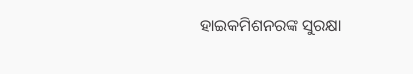ହାଇକମିଶନରଙ୍କ ସୁରକ୍ଷା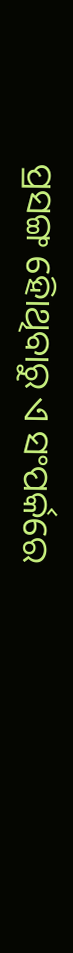ପ୍ରସଙ୍ଗ ହୋିଥିବାରୁ ଏ ସଂପର୍କରେ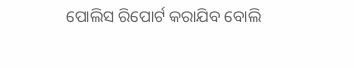ପୋଲିସ ରିପୋର୍ଟ କରାଯିବ ବୋଲି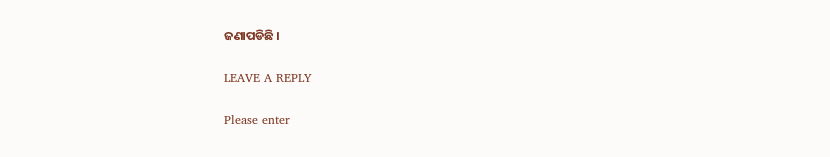ଜଣାପଡିଛି ।

LEAVE A REPLY

Please enter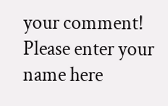your comment!
Please enter your name here